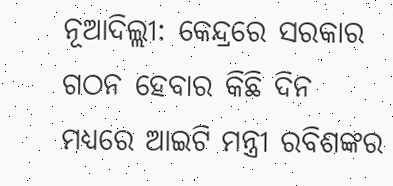ନୂଆଦିଲ୍ଲୀ: କେନ୍ଦ୍ରରେ ସରକାର ଗଠନ ହେବାର କିଛି ଦିନ ମଧ୍ୟରେ ଆଇଟି ମନ୍ତ୍ରୀ ରବିଶଙ୍କର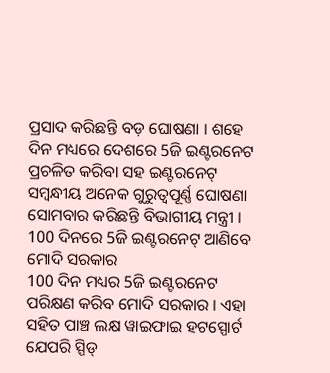ପ୍ରସାଦ କରିଛନ୍ତି ବଡ଼ ଘୋଷଣା । ଶହେ ଦିନ ମଧ୍ୟରେ ଦେଶରେ 5ଜି ଇଣ୍ଟରନେଟ ପ୍ରଚଳିତ କରିବା ସହ ଇଣ୍ଟରନେଟ୍ ସମ୍ବନ୍ଧୀୟ ଅନେକ ଗୁରୁତ୍ବପୂର୍ଣ୍ଣ ଘୋଷଣା ସୋମବାର କରିଛନ୍ତି ବିଭାଗୀୟ ମନ୍ତ୍ରୀ ।
100 ଦିନରେ 5ଜି ଇଣ୍ଟରନେଟ୍ ଆଣିବେ ମୋଦି ସରକାର
100 ଦିନ ମଧ୍ୟର 5ଜି ଇଣ୍ଟରନେଟ ପରିକ୍ଷଣ କରିବ ମୋଦି ସରକାର । ଏହା ସହିତ ପାଞ୍ଚ ଲକ୍ଷ ୱାଇଫାଇ ହଟସ୍ପୋର୍ଟ ଯେପରି ସ୍ପିଡ୍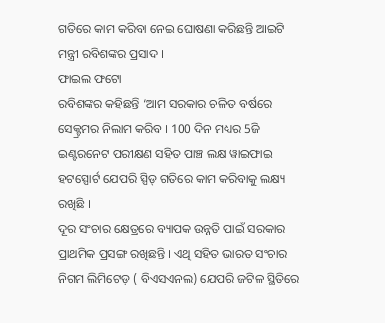ଗତିରେ କାମ କରିବା ନେଇ ଘୋଷଣା କରିଛନ୍ତି ଆଇଟି ମନ୍ତ୍ରୀ ରବିଶଙ୍କର ପ୍ରସାଦ ।
ଫାଇଲ ଫଟୋ
ରବିଶଙ୍କର କହିଛନ୍ତି ‘ଆମ ସରକାର ଚଳିତ ବର୍ଷରେ ସେକ୍ଟ୍ରମର ନିଲାମ କରିବ । 100 ଦିନ ମଧ୍ୟର 5ଜି ଇଣ୍ଟରନେଟ ପରୀକ୍ଷଣ ସହିତ ପାଞ୍ଚ ଲକ୍ଷ ୱାଇଫାଇ ହଟସ୍ପୋର୍ଟ ଯେପରି ସ୍ପିଡ୍ ଗତିରେ କାମ କରିବାକୁ ଲକ୍ଷ୍ୟ ରଖିଛି ।
ଦୂର ସଂଚାର କ୍ଷେତ୍ରରେ ବ୍ୟାପକ ଉନ୍ନତି ପାଇଁ ସରକାର ପ୍ରାଥମିକ ପ୍ରସଙ୍ଗ ରଖିଛନ୍ତି । ଏଥି ସହିତ ଭାରତ ସଂଚାର ନିଗମ ଲିମିଟେଡ଼ ( ବିଏସଏନଲ) ଯେପରି ଜଟିଳ ସ୍ଥିତିରେ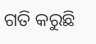ଗତି କରୁଛି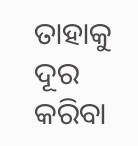ତାହାକୁ ଦୂର କରିବା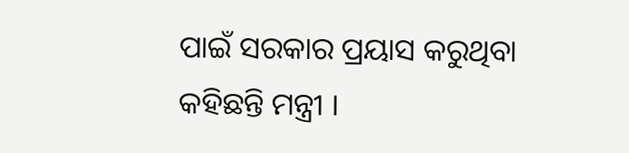ପାଇଁ ସରକାର ପ୍ରୟାସ କରୁଥିବା କହିଛନ୍ତି ମନ୍ତ୍ରୀ ।